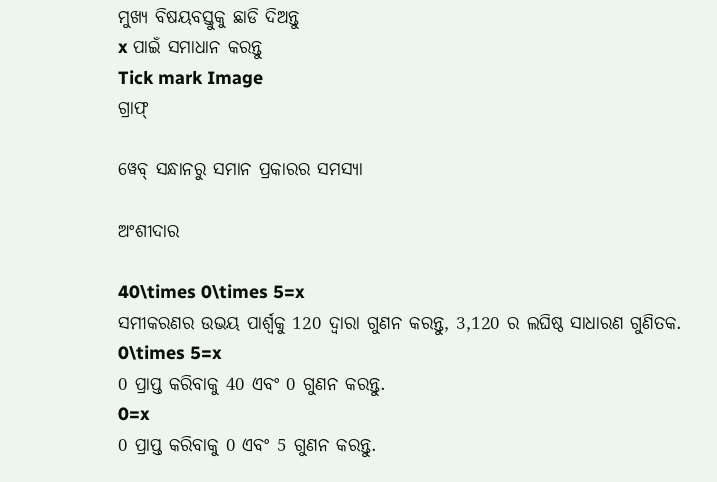ମୁଖ୍ୟ ବିଷୟବସ୍ତୁକୁ ଛାଡି ଦିଅନ୍ତୁ
x ପାଇଁ ସମାଧାନ କରନ୍ତୁ
Tick mark Image
ଗ୍ରାଫ୍

ୱେବ୍ ସନ୍ଧାନରୁ ସମାନ ପ୍ରକାରର ସମସ୍ୟା

ଅଂଶୀଦାର

40\times 0\times 5=x
ସମୀକରଣର ଉଭୟ ପାର୍ଶ୍ୱକୁ 120 ଦ୍ୱାରା ଗୁଣନ କରନ୍ତୁ, 3,120 ର ଲଘିଷ୍ଠ ସାଧାରଣ ଗୁଣିତକ.
0\times 5=x
0 ପ୍ରାପ୍ତ କରିବାକୁ 40 ଏବଂ 0 ଗୁଣନ କରନ୍ତୁ.
0=x
0 ପ୍ରାପ୍ତ କରିବାକୁ 0 ଏବଂ 5 ଗୁଣନ କରନ୍ତୁ.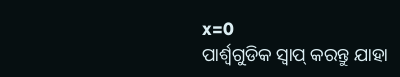x=0
ପାର୍ଶ୍ୱଗୁଡିକ ସ୍ୱାପ୍‌ କରନ୍ତୁ ଯାହା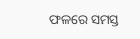ଫଳରେ ସମସ୍ତ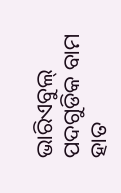ଭାରିଏବୁଲ୍ ପଦଗୁଡିକ ବାମ ହାତ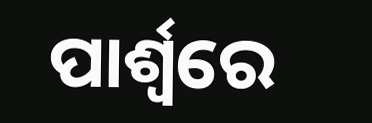ପାର୍ଶ୍ୱରେ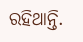ରହିଥାନ୍ତି.